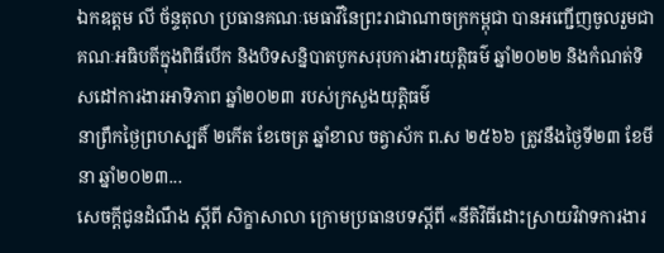ឯកឧត្តម លី ច័ន្ទតុលា ប្រធានគណៈមេធាវីនៃព្រះរាជាណាចក្រកម្ពុជា បានអញ្ជើញចូលរួមជាគណៈអធិបតីក្នុងពិធីបើក និងបិទសន្និបាតបូកសរុបការងារយុត្តិធម៌ ឆ្នាំ២០២២ និងកំណត់ទិសដៅការងារអាទិភាព ឆ្នាំ២០២៣ របស់ក្រសួងយុត្តិធម៌
នាព្រឹកថ្ងៃព្រហស្បតិ៍ ២កើត ខែចេត្រ ឆ្នាំខាល ចត្វាស័ក ព.ស ២៥៦៦ ត្រូវនឹងថ្ងៃទី២៣ ខែមីនា ឆ្នាំ២០២៣...
សេចក្តីជូនដំណឹង ស្តីពី សិក្ខាសាលា ក្រោមប្រធានបទស្តីពី «នីតិវិធីដោះស្រាយវិវាទការងារ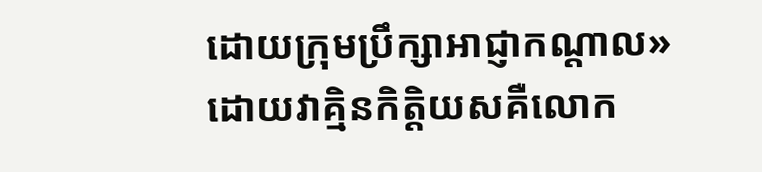ដោយក្រុមប្រឹក្សាអាជ្ញាកណ្តាល» ដោយវាគ្មិនកិត្តិយសគឺលោក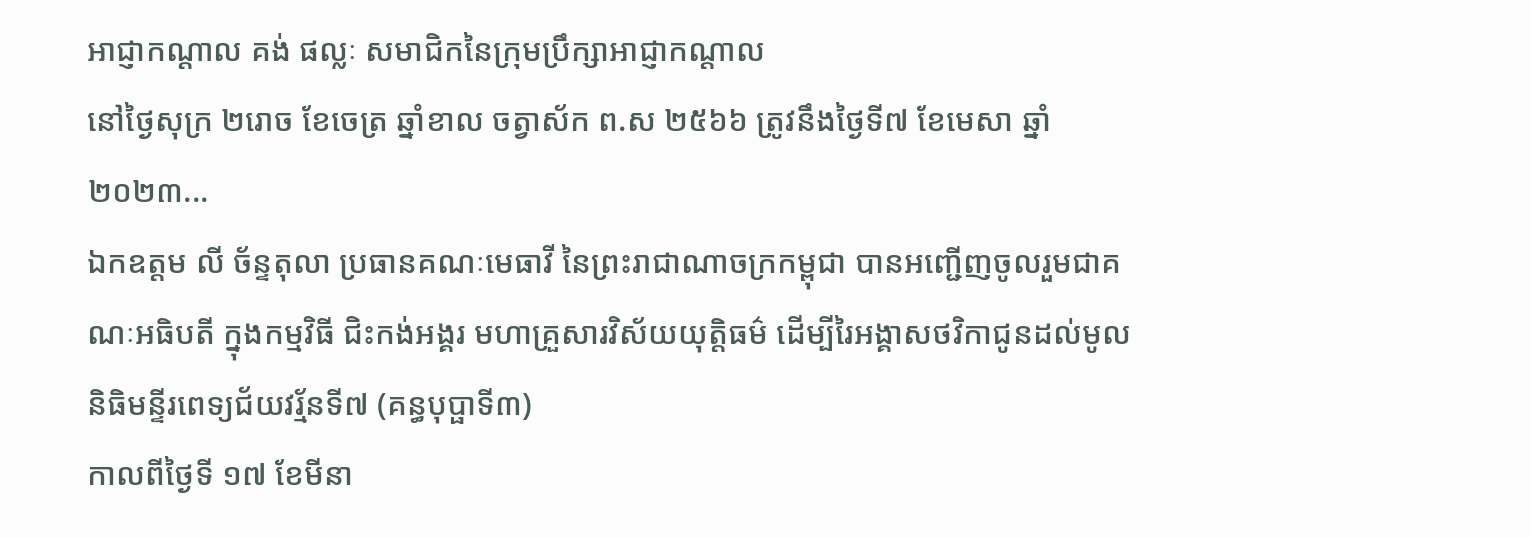អាជ្ញាកណ្តាល គង់ ផល្លៈ សមាជិកនៃក្រុមប្រឹក្សាអាជ្ញាកណ្តាល
នៅថ្ងៃសុក្រ ២រោច ខែចេត្រ ឆ្នាំខាល ចត្វាស័ក ព.ស ២៥៦៦ ត្រូវនឹងថ្ងៃទី៧ ខែមេសា ឆ្នាំ២០២៣...
ឯកឧត្តម លី ច័ន្ទតុលា ប្រធានគណៈមេធាវី នៃព្រះរាជាណាចក្រកម្ពុជា បានអញ្ជេីញចូលរួមជាគណៈអធិបតី ក្នុងកម្មវិធី ជិះកង់អង្គរ មហាគ្រួសារវិស័យយុត្តិធម៌ ដេីម្បីរៃអង្គាសថវិកាជូនដល់មូលនិធិមន្ទីរពេទ្យជ័យវរ្ម័នទី៧ (គន្ធបុប្ផាទី៣)
កាលពីថ្ងៃទី ១៧ ខែមីនា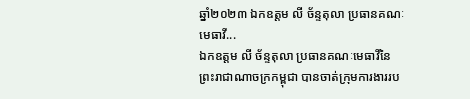ឆ្នាំ២០២៣ ឯកឧត្តម លី ច័ន្ទតុលា ប្រធានគណៈមេធាវី...
ឯកឧត្តម លី ច័ន្ទតុលា ប្រធានគណៈមេធាវីនៃព្រះរាជាណាចក្រកម្ពុជា បានចាត់ក្រុមការងាររប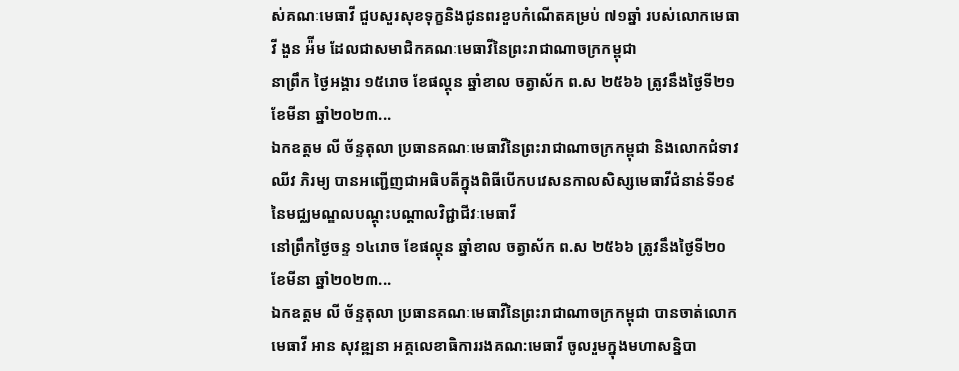ស់គណៈមេធាវី ជួបសួរសុខទុក្ខនិងជូនពរខួបកំណើតគម្រប់ ៧១ឆ្នាំ របស់លោកមេធាវី ងួន អ៉ីម ដែលជាសមាជិកគណៈមេធាវីនៃព្រះរាជាណាចក្រកម្ពុជា
នាព្រឹក ថ្ងៃអង្គារ ១៥រោច ខែផល្គុន ឆ្នាំខាល ចត្វាស័ក ព.ស ២៥៦៦ ត្រូវនឹងថ្ងៃទី២១ ខែមីនា ឆ្នាំ២០២៣...
ឯកឧត្តម លី ច័ន្ទតុលា ប្រធានគណៈមេធាវីនៃព្រះរាជាណាចក្រកម្ពុជា និងលោកជំទាវ ឈីវ ភិរម្យ បានអញ្ជើញជាអធិបតីក្នុងពិធីបើកបវេសនកាលសិស្សមេធាវីជំនាន់ទី១៩ នៃមជ្ឈមណ្ឌលបណ្តុះបណ្តាលវិជ្ជាជីវៈមេធាវី
នៅព្រឹកថ្ងៃចន្ទ ១៤រោច ខែផល្គុន ឆ្នាំខាល ចត្វាស័ក ព.ស ២៥៦៦ ត្រូវនឹងថ្ងៃទី២០ ខែមីនា ឆ្នាំ២០២៣...
ឯកឧត្តម លី ច័ន្ទតុលា ប្រធានគណៈមេធាវីនៃព្រះរាជាណាចក្រកម្ពុជា បានចាត់លោកមេធាវី អាន សុវឌ្ឍនា អគ្គលេខាធិការរងគណ:មេធាវី ចូលរួមក្នុងមហាសន្និបា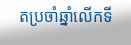តប្រចាំឆ្នាំលើកទី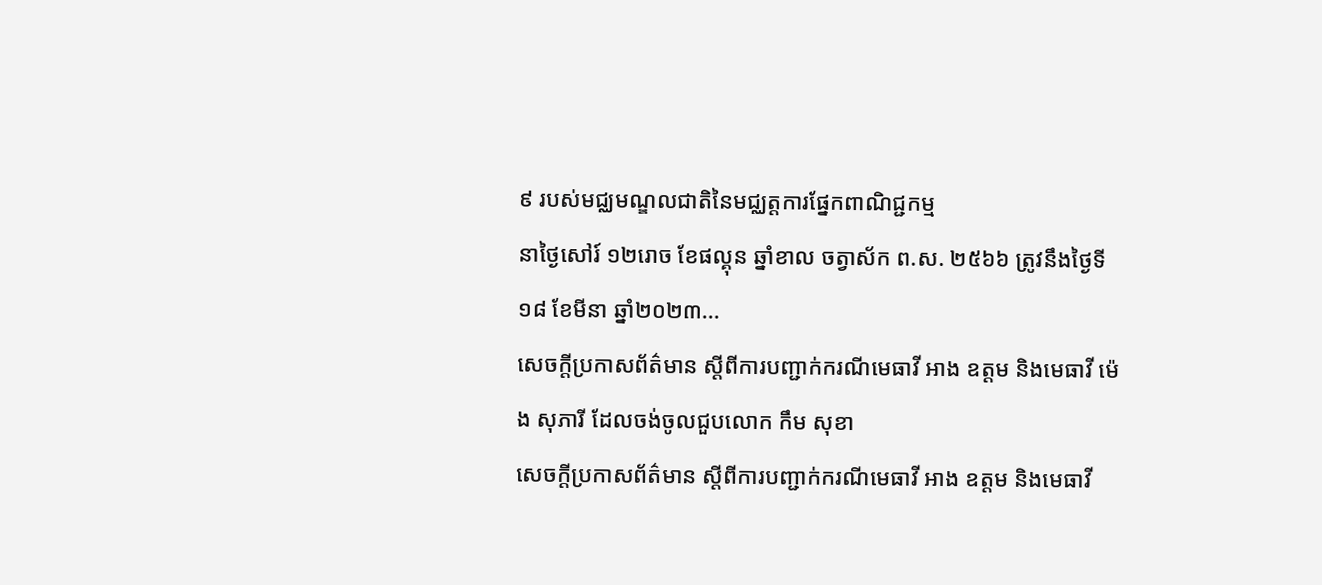៩ របស់មជ្ឈមណ្ឌលជាតិនៃមជ្ឈត្តការផ្នែកពាណិជ្ជកម្ម
នាថ្ងៃសៅរ៍ ១២រោច ខែផល្គុន ឆ្នាំខាល ចត្វាស័ក ព.ស. ២៥៦៦ ត្រូវនឹងថ្ងៃទី១៨ ខែមីនា ឆ្នាំ២០២៣...
សេចក្តីប្រកាសព័ត៌មាន ស្តីពីការបញ្ជាក់ករណីមេធាវី អាង ឧត្តម និងមេធាវី ម៉េង សុភារី ដែលចង់ចូលជួបលោក កឹម សុខា
សេចក្តីប្រកាសព័ត៌មាន ស្តីពីការបញ្ជាក់ករណីមេធាវី អាង ឧត្តម និងមេធាវី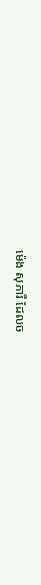ម៉េង សុភារី ដែលច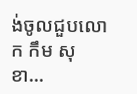ង់ចូលជួបលោក កឹម សុខា...